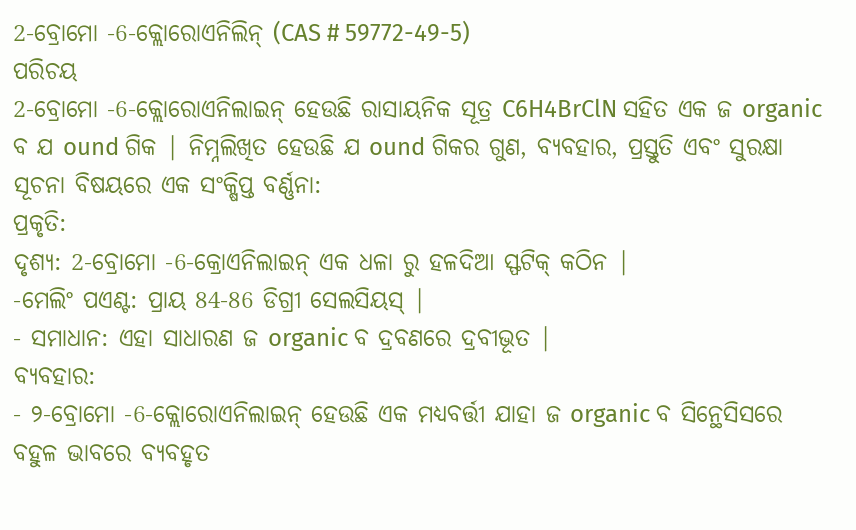2-ବ୍ରୋମୋ -6-କ୍ଲୋରୋଏନିଲିନ୍ (CAS # 59772-49-5)
ପରିଚୟ
2-ବ୍ରୋମୋ -6-କ୍ଲୋରୋଏନିଲାଇନ୍ ହେଉଛି ରାସାୟନିକ ସୂତ୍ର C6H4BrClN ସହିତ ଏକ ଜ organic ବ ଯ ound ଗିକ | ନିମ୍ନଲିଖିତ ହେଉଛି ଯ ound ଗିକର ଗୁଣ, ବ୍ୟବହାର, ପ୍ରସ୍ତୁତି ଏବଂ ସୁରକ୍ଷା ସୂଚନା ବିଷୟରେ ଏକ ସଂକ୍ଷିପ୍ତ ବର୍ଣ୍ଣନା:
ପ୍ରକୃତି:
ଦୃଶ୍ୟ: 2-ବ୍ରୋମୋ -6-କ୍ରୋଏନିଲାଇନ୍ ଏକ ଧଳା ରୁ ହଳଦିଆ ସ୍ଫଟିକ୍ କଠିନ |
-ମେଲିଂ ପଏଣ୍ଟ: ପ୍ରାୟ 84-86 ଡିଗ୍ରୀ ସେଲସିୟସ୍ |
- ସମାଧାନ: ଏହା ସାଧାରଣ ଜ organic ବ ଦ୍ରବଣରେ ଦ୍ରବୀଭୂତ |
ବ୍ୟବହାର:
- ୨-ବ୍ରୋମୋ -6-କ୍ଲୋରୋଏନିଲାଇନ୍ ହେଉଛି ଏକ ମଧ୍ୟବର୍ତ୍ତୀ ଯାହା ଜ organic ବ ସିନ୍ଥେସିସରେ ବହୁଳ ଭାବରେ ବ୍ୟବହୃତ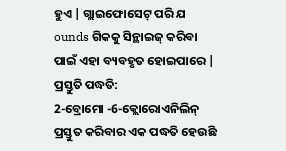ହୁଏ | ଗ୍ଲାଇଫୋସେଟ୍ ପରି ଯ ounds ଗିକକୁ ସିନ୍ଥାଇଜ୍ କରିବା ପାଇଁ ଏହା ବ୍ୟବହୃତ ହୋଇପାରେ |
ପ୍ରସ୍ତୁତି ପଦ୍ଧତି:
2-ବ୍ରୋମୋ -6-କ୍ଲୋରୋଏନିଲିନ୍ ପ୍ରସ୍ତୁତ କରିବାର ଏକ ପଦ୍ଧତି ହେଉଛି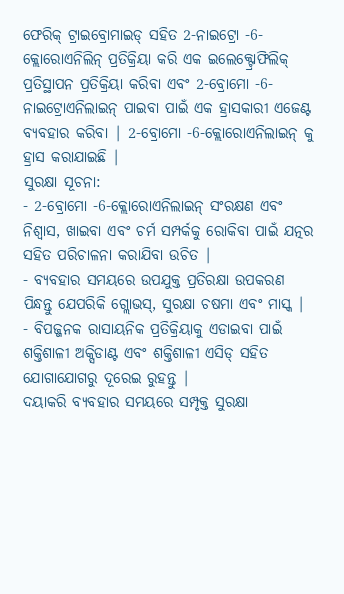ଫେରିକ୍ ଟ୍ରାଇବ୍ରୋମାଇଡ୍ ସହିତ 2-ନାଇଟ୍ରୋ -6-କ୍ଲୋରୋଏନିଲିନ୍ ପ୍ରତିକ୍ରିୟା କରି ଏକ ଇଲେକ୍ଟ୍ରୋଫିଲିକ୍ ପ୍ରତିସ୍ଥାପନ ପ୍ରତିକ୍ରିୟା କରିବା ଏବଂ 2-ବ୍ରୋମୋ -6-ନାଇଟ୍ରୋଏନିଲାଇନ୍ ପାଇବା ପାଇଁ ଏକ ହ୍ରାସକାରୀ ଏଜେଣ୍ଟ ବ୍ୟବହାର କରିବା | 2-ବ୍ରୋମୋ -6-କ୍ଲୋରୋଏନିଲାଇନ୍ କୁ ହ୍ରାସ କରାଯାଇଛି |
ସୁରକ୍ଷା ସୂଚନା:
- 2-ବ୍ରୋମୋ -6-କ୍ଲୋରୋଏନିଲାଇନ୍ ସଂରକ୍ଷଣ ଏବଂ ନିଶ୍ୱାସ, ଖାଇବା ଏବଂ ଚର୍ମ ସମ୍ପର୍କକୁ ରୋକିବା ପାଇଁ ଯତ୍ନର ସହିତ ପରିଚାଳନା କରାଯିବା ଉଚିତ |
- ବ୍ୟବହାର ସମୟରେ ଉପଯୁକ୍ତ ପ୍ରତିରକ୍ଷା ଉପକରଣ ପିନ୍ଧନ୍ତୁ ଯେପରିକି ଗ୍ଲୋଭସ୍, ସୁରକ୍ଷା ଚଷମା ଏବଂ ମାସ୍କ |
- ବିପଜ୍ଜନକ ରାସାୟନିକ ପ୍ରତିକ୍ରିୟାକୁ ଏଡାଇବା ପାଇଁ ଶକ୍ତିଶାଳୀ ଅକ୍ସିଡାଣ୍ଟ ଏବଂ ଶକ୍ତିଶାଳୀ ଏସିଡ୍ ସହିତ ଯୋଗାଯୋଗରୁ ଦୂରେଇ ରୁହନ୍ତୁ |
ଦୟାକରି ବ୍ୟବହାର ସମୟରେ ସମ୍ପୃକ୍ତ ସୁରକ୍ଷା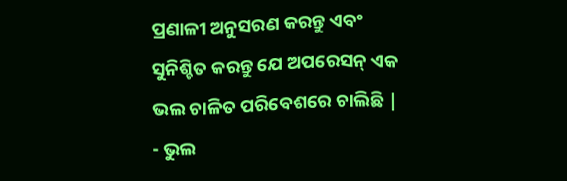ପ୍ରଣାଳୀ ଅନୁସରଣ କରନ୍ତୁ ଏବଂ ସୁନିଶ୍ଚିତ କରନ୍ତୁ ଯେ ଅପରେସନ୍ ଏକ ଭଲ ଚାଳିତ ପରିବେଶରେ ଚାଲିଛି |
- ଭୁଲ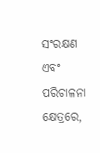ସଂରକ୍ଷଣ ଏବଂ ପରିଚାଳନା କ୍ଷେତ୍ରରେ,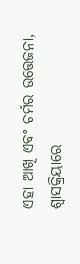ଏହା ଆଖି ଏବଂ ଚର୍ମର ଉତ୍ତେଜନା, ଶ୍ୱାସକ୍ରିୟାରେ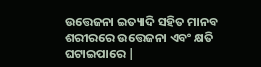ଉତ୍ତେଜନା ଇତ୍ୟାଦି ସହିତ ମାନବ ଶରୀରରେ ଉତ୍ତେଜନା ଏବଂ କ୍ଷତି ଘଟାଇପାରେ |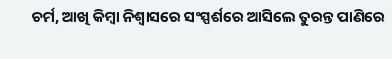ଚର୍ମ, ଆଖି କିମ୍ବା ନିଶ୍ୱାସରେ ସଂସ୍ପର୍ଶରେ ଆସିଲେ ତୁରନ୍ତ ପାଣିରେ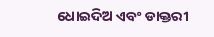ଧୋଇଦିଅ ଏବଂ ଡାକ୍ତରୀ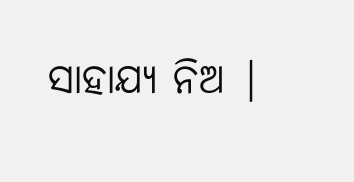ସାହାଯ୍ୟ ନିଅ |